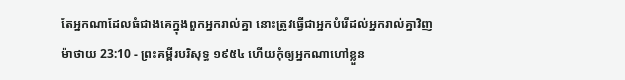តែអ្នកណាដែលធំជាងគេក្នុងពួកអ្នករាល់គ្នា នោះត្រូវធ្វើជាអ្នកបំរើដល់អ្នករាល់គ្នាវិញ
ម៉ាថាយ 23:10 - ព្រះគម្ពីរបរិសុទ្ធ ១៩៥៤ ហើយកុំឲ្យអ្នកណាហៅខ្លួន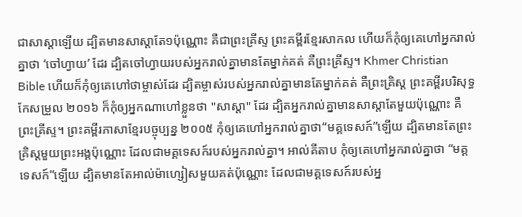ជាសាស្តាឡើយ ដ្បិតមានសាស្តាតែ១ប៉ុណ្ណោះ គឺជាព្រះគ្រីស្ទ ព្រះគម្ពីរខ្មែរសាកល ហើយក៏កុំឲ្យគេហៅអ្នករាល់គ្នាថា ‘ចៅហ្វាយ’ ដែរ ដ្បិតចៅហ្វាយរបស់អ្នករាល់គ្នាមានតែម្នាក់គត់ គឺព្រះគ្រីស្ទ។ Khmer Christian Bible ហើយក៏កុំឲ្យគេហៅថាម្ចាស់ដែរ ដ្បិតម្ចាស់របស់អ្នករាល់គ្នាមានតែម្នាក់គត់ គឺព្រះគ្រិស្ដ ព្រះគម្ពីរបរិសុទ្ធកែសម្រួល ២០១៦ ក៏កុំឲ្យអ្នកណាហៅខ្លួនថា "សាស្តា" ដែរ ដ្បិតអ្នករាល់គ្នាមានសាស្តាតែមួយប៉ុណ្ណោះ គឺព្រះគ្រីស្ទ។ ព្រះគម្ពីរភាសាខ្មែរបច្ចុប្បន្ន ២០០៥ កុំឲ្យគេហៅអ្នករាល់គ្នាថា“មគ្គទេសក៍”ឡើយ ដ្បិតមានតែព្រះគ្រិស្តមួយព្រះអង្គប៉ុណ្ណោះ ដែលជាមគ្គទេសក៍របស់អ្នករាល់គ្នា។ អាល់គីតាប កុំឲ្យគេហៅអ្នករាល់គ្នាថា “មគ្គទេសក៍”ឡើយ ដ្បិតមានតែអាល់ម៉ាហ្សៀសមួយគត់ប៉ុណ្ណោះ ដែលជាមគ្គទេសក៍របស់អ្ន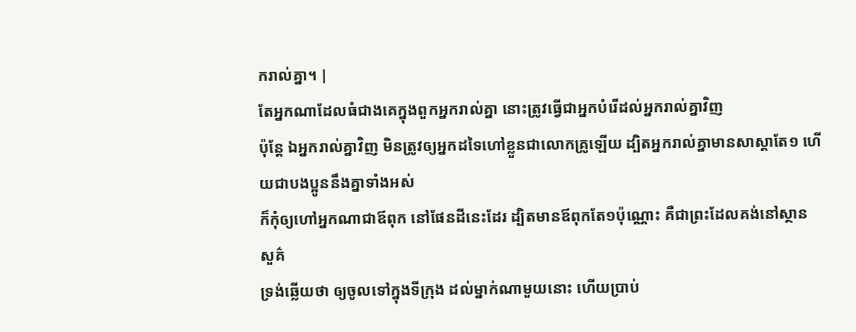ករាល់គ្នា។ |
តែអ្នកណាដែលធំជាងគេក្នុងពួកអ្នករាល់គ្នា នោះត្រូវធ្វើជាអ្នកបំរើដល់អ្នករាល់គ្នាវិញ
ប៉ុន្តែ ឯអ្នករាល់គ្នាវិញ មិនត្រូវឲ្យអ្នកដទៃហៅខ្លួនជាលោកគ្រូឡើយ ដ្បិតអ្នករាល់គ្នាមានសាស្តាតែ១ ហើយជាបងប្អូននឹងគ្នាទាំងអស់
ក៏កុំឲ្យហៅអ្នកណាជាឪពុក នៅផែនដីនេះដែរ ដ្បិតមានឪពុកតែ១ប៉ុណ្ណោះ គឺជាព្រះដែលគង់នៅស្ថានសួគ៌
ទ្រង់ឆ្លើយថា ឲ្យចូលទៅក្នុងទីក្រុង ដល់ម្នាក់ណាមួយនោះ ហើយប្រាប់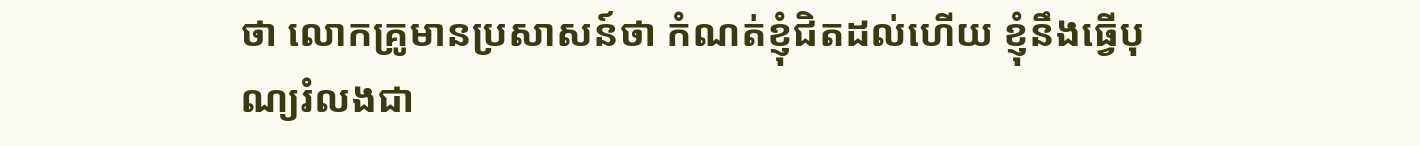ថា លោកគ្រូមានប្រសាសន៍ថា កំណត់ខ្ញុំជិតដល់ហើយ ខ្ញុំនឹងធ្វើបុណ្យរំលងជា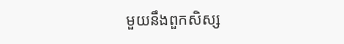មួយនឹងពួកសិស្ស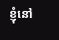ខ្ញុំនៅ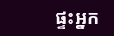ផ្ទះអ្នក